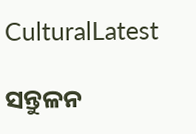CulturalLatest

ସନ୍ତୁଳନ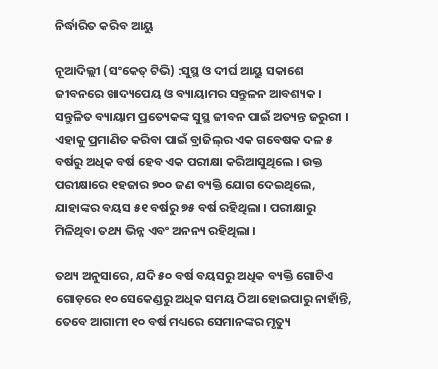ନିର୍ଦ୍ଧାରିତ କରିବ ଆୟୁ

ନୂଆଦିଲ୍ଲୀ (ସଂକେତ୍ ଟିଭି) :ସୁସ୍ଥ ଓ ଦୀର୍ଘ ଆୟୁ ସକାଶେ ଜୀବନରେ ଖାଦ୍ୟପେୟ ଓ ବ୍ୟାୟାମର ସନ୍ତୁଳନ ଆବଶ୍ୟକ । ସନ୍ତୁଳିତ ବ୍ୟାୟାମ ପ୍ରତ୍ୟେକଙ୍କ ସୁସ୍ଥ ଜୀବନ ପାଇଁ ଅତ୍ୟନ୍ତ ଜରୁରୀ । ଏହାକୁ ପ୍ରମାଣିତ କରିବା ପାଇଁ ବ୍ରାଜିଲ୍‌ର ଏକ ଗବେଷକ ଦଳ ୫ ବର୍ଷରୁ ଅଧିକ ବର୍ଷ ହେବ ଏକ ପରୀକ୍ଷା କରିଆସୁଥିଲେ । ଉକ୍ତ ପରୀକ୍ଷାରେ ୧ହଜାର ୭୦୦ ଜଣ ବ୍ୟକ୍ତି ଯୋଗ ଦେଇଥିଲେ, ଯାହାଙ୍କର ବୟସ ୫୧ ବର୍ଷରୁ ୭୫ ବର୍ଷ ରହିଥିଲା । ପରୀକ୍ଷାରୁ ମିଳିଥିବା ତଥ୍ୟ ଭିନ୍ନ ଏବଂ ଅନନ୍ୟ ରହିଥିଲା ।

ତଥ୍ୟ ଅନୁସାରେ, ଯଦି ୫୦ ବର୍ଷ ବୟସରୁ ଅଧିକ ବ୍ୟକ୍ତି ଗୋଟିଏ ଗୋଡ଼ରେ ୧୦ ସେକେଣ୍ଡରୁ ଅଧିକ ସମୟ ଠିଆ ହୋଇପାରୁ ନାହାଁନ୍ତି, ତେବେ ଆଗାମୀ ୧୦ ବର୍ଷ ମଧ୍ୟରେ ସେମାନଙ୍କର ମୃତ୍ୟୁ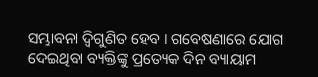ସମ୍ଭାବନା ଦ୍ୱିଗୁଣିତ ହେବ । ଗବେଷଣାରେ ଯୋଗ ଦେଇଥିବା ବ୍ୟକ୍ତିଙ୍କୁ ପ୍ରତ୍ୟେକ ଦିନ ବ୍ୟାୟାମ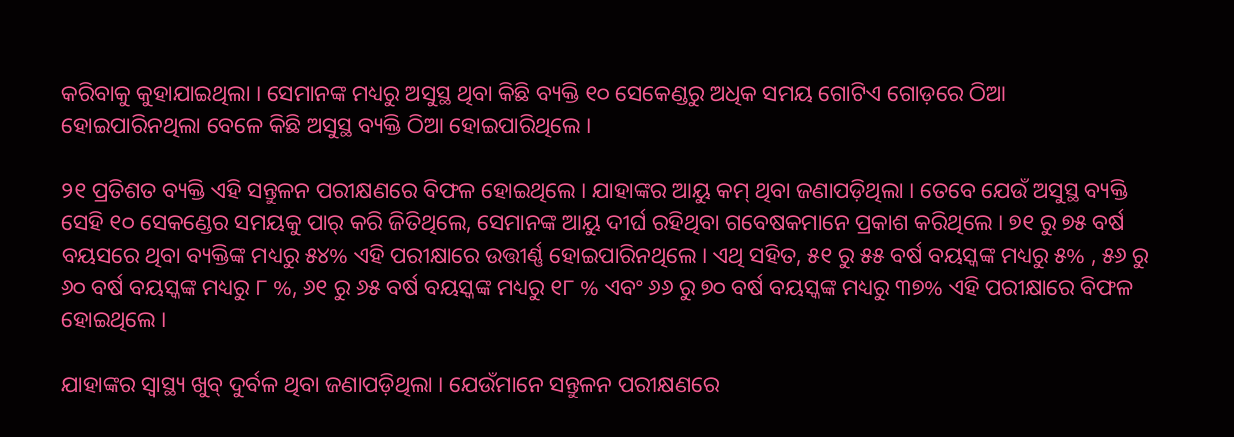କରିବାକୁ କୁହାଯାଇଥିଲା । ସେମାନଙ୍କ ମଧ୍ୟରୁ ଅସୁସ୍ଥ ଥିବା କିଛି ବ୍ୟକ୍ତି ୧୦ ସେକେଣ୍ଡରୁ ଅଧିକ ସମୟ ଗୋଟିଏ ଗୋଡ଼ରେ ଠିଆ ହୋଇପାରିନଥିଲା ବେଳେ କିଛି ଅସୁସ୍ଥ ବ୍ୟକ୍ତି ଠିଆ ହୋଇପାରିଥିଲେ ।

୨୧ ପ୍ରତିଶତ ବ୍ୟକ୍ତି ଏହି ସନ୍ତୁଳନ ପରୀକ୍ଷଣରେ ବିଫଳ ହୋଇଥିଲେ । ଯାହାଙ୍କର ଆୟୁ କମ୍‌ ଥିବା ଜଣାପଡ଼ିଥିଲା । ତେବେ ଯେଉଁ ଅସୁସ୍ଥ ବ୍ୟକ୍ତି ସେହି ୧୦ ସେକଣ୍ଡେର ସମୟକୁ ପାର୍‌ କରି ଜିତିଥିଲେ, ସେମାନଙ୍କ ଆୟୁ ଦୀର୍ଘ ରହିଥିବା ଗବେଷକମାନେ ପ୍ରକାଶ କରିଥିଲେ । ୭୧ ରୁ ୭୫ ବର୍ଷ ବୟସରେ ଥିବା ବ୍ୟକ୍ତିଙ୍କ ମଧ୍ୟରୁ ୫୪% ଏହି ପରୀକ୍ଷାରେ ଉତ୍ତୀର୍ଣ୍ଣ ହୋଇପାରିନଥିଲେ । ଏଥି ସହିତ, ୫୧ ରୁ ୫୫ ବର୍ଷ ବୟସ୍କଙ୍କ ମଧ୍ୟରୁ ୫% , ୫୬ ରୁ ୬୦ ବର୍ଷ ବୟସ୍କଙ୍କ ମଧ୍ୟରୁ ୮ %, ୬୧ ରୁ ୬୫ ବର୍ଷ ବୟସ୍କଙ୍କ ମଧ୍ୟରୁ ୧୮ % ଏବଂ ୬୬ ରୁ ୭୦ ବର୍ଷ ବୟସ୍କଙ୍କ ମଧ୍ୟରୁ ୩୭% ଏହି ପରୀକ୍ଷାରେ ବିଫଳ ହୋଇଥିଲେ ।

ଯାହାଙ୍କର ସ୍ୱାସ୍ଥ୍ୟ ଖୁବ୍‌ ଦୁର୍ବଳ ଥିବା ଜଣାପଡ଼ିଥିଲା । ଯେଉଁମାନେ ସନ୍ତୁଳନ ପରୀକ୍ଷଣରେ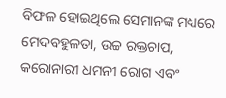ବିଫଳ ହୋଇଥିଲେ ସେମାନଙ୍କ ମଧ୍ୟରେ ମେଦବହୁଳତା, ଉଚ୍ଚ ରକ୍ତଚାପ, କରୋନାରୀ ଧମନୀ ରୋଗ ଏବଂ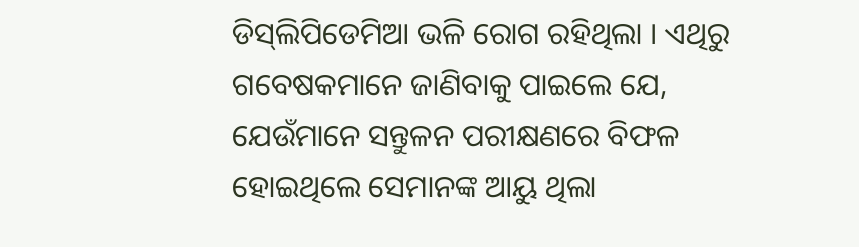ଡିସ୍‌ଲିପିଡେମିଆ ଭଳି ରୋଗ ରହିଥିଲା । ଏଥିରୁ ଗବେଷକମାନେ ଜାଣିବାକୁ ପାଇଲେ ଯେ, ଯେଉଁମାନେ ସନ୍ତୁଳନ ପରୀକ୍ଷଣରେ ବିଫଳ ହୋଇଥିଲେ ସେମାନଙ୍କ ଆୟୁ ଥିଲା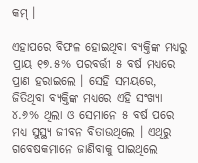କମ୍‌ ।

ଏହାପରେ ବିଫଳ ହୋଇଥିବା ବ୍ୟକ୍ତିଙ୍କ ମଧ୍ୟରୁ ପ୍ରାୟ ୧୭.୫% ପରବର୍ତ୍ତୀ ୫ ବର୍ଷ ମଧ୍ୟରେ ପ୍ରାଣ ହରାଇଲେ । ସେହି ସମୟରେ, ଜିତିଥିବା ବ୍ୟକ୍ତିଙ୍କ ମଧ୍ୟରେ ଏହି ସଂଖ୍ୟା ୪.୬% ଥିଲା ଓ ସେମାନେ ୫ ବର୍ଷ ପରେ ମଧ୍ୟ ସୁସ୍ଥ୍ୟ ଜୀବନ ବିତାଉଥିଲେ । ଏଥିରୁ ଗବେଷକମାନେ ଜାଣିବାକୁ ପାଇଥିଲେ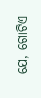ଯେ, ଗୋଟିଏ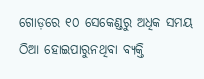ଗୋଡ଼ରେ ୧୦ ସେକେଣ୍ଡରୁ ଅଧିକ ସମୟ ଠିଆ ହୋଇପାରୁନଥିବା ବ୍ୟକ୍ତି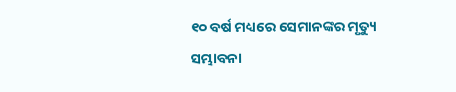୧୦ ବର୍ଷ ମଧ୍ୟରେ ସେମାନଙ୍କର ମୃତ୍ୟୁ ସମ୍ଭାବନା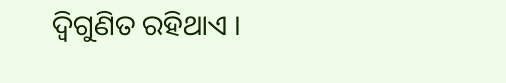ଦ୍ୱିଗୁଣିତ ରହିଥାଏ ।